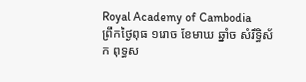Royal Academy of Cambodia
ព្រឹកថ្ងៃពុធ ១រោច ខែមាឃ ឆ្នាំច សំរឹទ្ធិស័ក ពុទ្ធស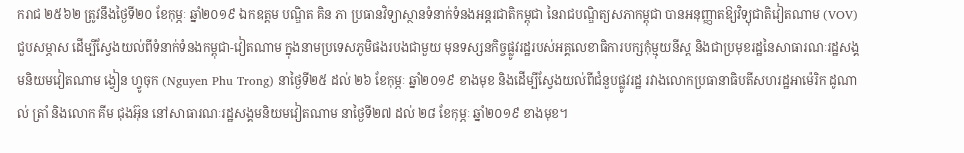ករាជ ២៥៦២ ត្រូវនឹងថ្ងៃទី២០ ខែកុម្ភៈ ឆ្នាំ២០១៩ ឯកឧត្តម បណ្ឌិត គិន ភា ប្រធានវិទ្យាស្ថានទំនាក់ទំនងអន្តរជាតិកម្ពុជា នៃរាជបណ្ឌិត្យសភាកម្ពុជា បានអនុញ្ញាតឱ្យវិទ្យុជាតិវៀតណាម (VOV) ជួបសម្ភាស ដើម្បីស្វែងយល់ពីទំនាក់ទំនងកម្ពុជា-វៀតណាម ក្នុងនាមប្រទេសភូមិផងរបងជាមួយ មុនទស្សនកិច្ចផ្លូវរដ្ឋរបស់អគ្គលេខាធិការបក្សកុំម្មុយនីស្ត និងជាប្រមុខរដ្ឋនៃសាធារណៈរដ្ឋសង្គមនិយមវៀតណាម ង្វៀន ហ្វូចុក (Nguyen Phu Trong) នាថ្ងៃទី២៥ ដល់ ២៦ ខែកុម្ភៈ ឆ្នាំ២០១៩ ខាងមុខ និងដើម្បីស្វែងយល់ពីជំនួបផ្លូវរដ្ឋ រវាងលោកប្រធានាធិបតីសហរដ្ឋអាម៉េរិក ដូណាល់ ត្រាំ និងលោក គីម ជុងអ៊ុន នៅសាធារណៈរដ្ឋសង្គមនិយមវៀតណាម នាថ្ងៃទី២៧ ដល់ ២៨ ខែកុម្ភៈ ឆ្នាំ២០១៩ ខាងមុខ។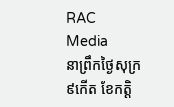RAC Media
នាព្រឹកថ្ងៃសុក្រ ៩កើត ខែកត្តិ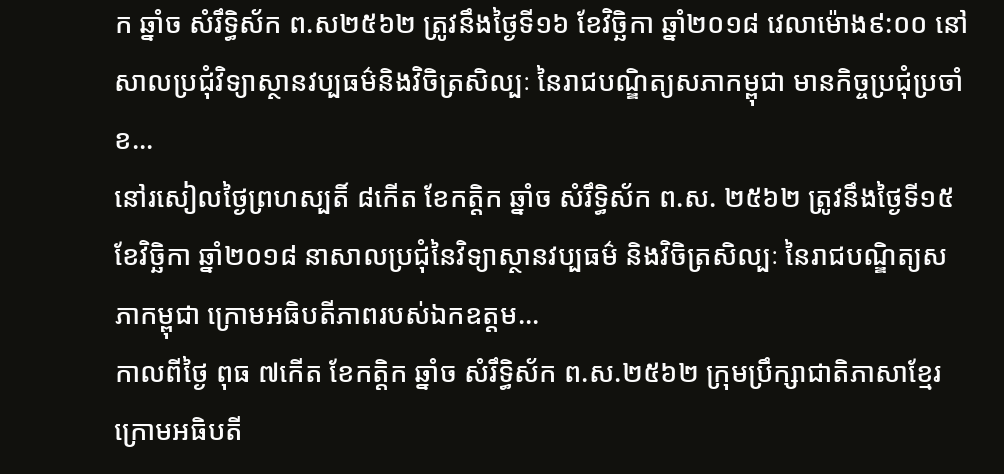ក ឆ្នាំច សំរឹទ្ធិស័ក ព.ស២៥៦២ ត្រូវនឹងថ្ងៃទី១៦ ខែវិច្ឆិកា ឆ្នាំ២០១៨ វេលាម៉ោង៩:០០ នៅសាលប្រជុំវិទ្យាស្ថានវប្បធម៌និងវិចិត្រសិល្បៈ នៃរាជបណ្ឌិត្យសភាកម្ពុជា មានកិច្ចប្រជុំប្រចាំខ...
នៅរសៀលថ្ងៃព្រហស្បតិ៍ ៨កើត ខែកត្តិក ឆ្នាំច សំរឹទ្ធិស័ក ព.ស. ២៥៦២ ត្រូវនឹងថ្ងៃទី១៥ ខែវិច្ឆិកា ឆ្នាំ២០១៨ នាសាលប្រជុំនៃវិទ្យាស្ថានវប្បធម៌ និងវិចិត្រសិល្បៈ នៃរាជបណ្ឌិត្យសភាកម្ពុជា ក្រោមអធិបតីភាពរបស់ឯកឧត្តម...
កាលពីថ្ងៃ ពុធ ៧កើត ខែកត្តិក ឆ្នាំច សំរឹទ្ធិស័ក ព.ស.២៥៦២ ក្រុមប្រឹក្សាជាតិភាសាខ្មែរ ក្រោមអធិបតី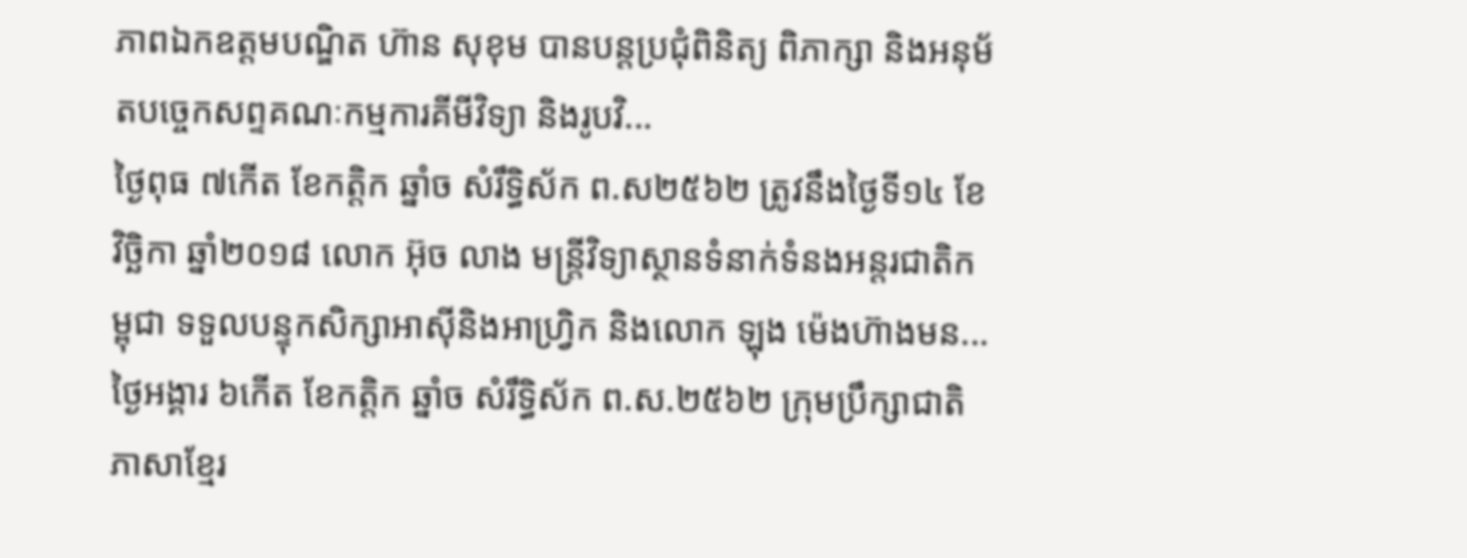ភាពឯកឧត្តមបណ្ឌិត ហ៊ាន សុខុម បានបន្តប្រជុំពិនិត្យ ពិភាក្សា និងអនុម័តបច្ចេកសព្ទគណៈកម្មការគីមីវិទ្យា និងរូបវិ...
ថ្ងៃពុធ ៧កើត ខែកត្តិក ឆ្នាំច សំរឹទ្ធិស័ក ព.ស២៥៦២ ត្រូវនឹងថ្ងៃទី១៤ ខែវិច្ឆិកា ឆ្នាំ២០១៨ លោក អ៊ុច លាង មន្ត្រីវិទ្យាស្ថានទំនាក់ទំនងអន្តរជាតិកម្ពុជា ទទួលបន្ទុកសិក្សាអាស៊ីនិងអាហ្វ្រិក និងលោក ឡុង ម៉េងហ៊ាងមន...
ថ្ងៃអង្គារ ៦កើត ខែកត្តិក ឆ្នាំច សំរឹទ្ធិស័ក ព.ស.២៥៦២ ក្រុមប្រឹក្សាជាតិភាសាខ្មែរ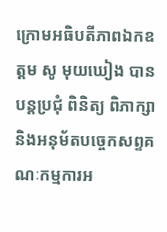ក្រោមអធិបតីភាពឯកឧត្តម សូ មុយឃៀង បានបន្តប្រជុំ ពិនិត្យ ពិភាក្សា និងអនុម័តបច្ចេកសព្ទគណៈកម្មការអ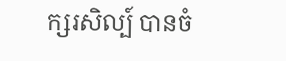ក្សរសិល្ប៍ បានចំ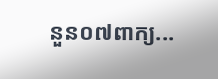នួន០៧ពាក្យ...